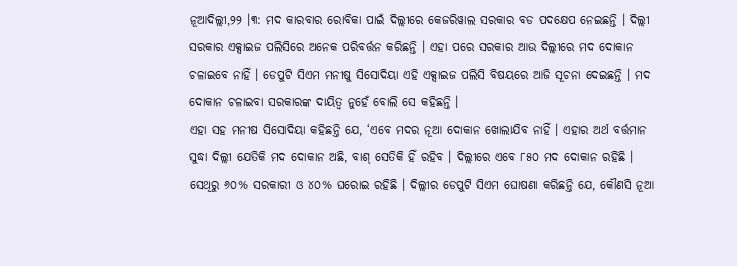ନୂଆଦିଲ୍ଲୀ,୨୨ ।୩: ମଦ କାରବାର ରୋବିକା ପାଇଁ ଦିଲ୍ଲୀରେ କେଜରିୱାଲ ସରକାର ବଡ ପଦକ୍ଷେପ ନେଇଛନ୍ତି । ଦିଲ୍ଲୀ ସରକାର ଏକ୍ସାଇଜ ପଲିସିରେ ଅନେକ ପରିବର୍ତ୍ତନ କରିଛନ୍ତି । ଏହା ପରେ ସରକାର ଆଉ ଦିଲ୍ଲୀରେ ମଦ ଦୋକାନ ଚଳାଇବେ ନାହିଁ । ଡେପୁଟି ସିଏମ ମନୀଷୁ ସିସୋଦିୟା ଏହି ଏକ୍ସାଇଜ ପଲିସି ବିଷୟରେ ଆଜି ସୂଚନା ଦେଇଛନ୍ତି । ମଦ ଦୋକାନ ଚଳାଇବା ସରକାରଙ୍କ ଦାୟିତ୍ୱ ନୁହେଁ ବୋଲି ସେ କହିଛନ୍ତି ।
ଏହା ସହ ମନୀଷ ସିସୋଦିୟା କହିଛନ୍ତି ଯେ, ‘ଏବେ ମଦର ନୂଆ ଦୋକାନ ଖୋଲାଯିବ ନାହିଁ । ଏହାର ଅର୍ଥ ବର୍ତ୍ତମାନ ସୁଦ୍ଧା ଦିଲ୍ଲୀ ଯେତିକି ମଦ ଦୋକାନ ଅଛି, ବାଶ୍ ସେତିକି ହିଁ ରହିବ । ଦିଲ୍ଲୀରେ ଏବେ ୮୫୦ ମଦ ଦୋକାନ ରହିଛି । ସେଥିରୁ ୬୦% ସରକାରୀ ଓ ୪୦% ଘରୋଇ ରହିଛି । ଦିଲ୍ଲୀର ଡେପୁଟି ସିଏମ ଘୋଷଣା କରିଛନ୍ତି ଯେ, କୌଣସି ନୂଆ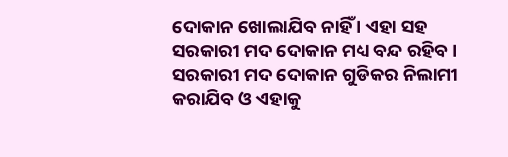ଦୋକାନ ଖୋଲାଯିବ ନାହିଁ । ଏହା ସହ ସରକାରୀ ମଦ ଦୋକାନ ମଧ୍ୟ ବନ୍ଦ ରହିବ । ସରକାରୀ ମଦ ଦୋକାନ ଗୁଡିକର ନିଲାମୀ କରାଯିବ ଓ ଏହାକୁ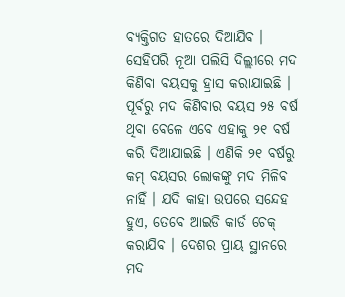ବ୍ୟକ୍ତିଗତ ହାତରେ ଦିଆଯିବ ।
ସେହିପରି ନୂଆ ପଲିସି ଦିଲ୍ଲୀରେ ମଦ କିଣିବା ବୟସକୁ ହ୍ରାସ କରାଯାଇଛି । ପୂର୍ବରୁ ମଦ କିଣିବାର ବୟସ ୨୫ ବର୍ଷ ଥିବା ବେଳେ ଏବେ ଏହାକୁ ୨୧ ବର୍ଷ କରି ଦିଆଯାଇଛି । ଏଣିକି ୨୧ ବର୍ଷରୁ କମ୍ ବୟସର ଲୋକଙ୍କୁ ମଦ ମିଳିବ ନାହିଁ । ଯଦି କାହା ଉପରେ ସନ୍ଦେହ ହୁଏ, ତେବେ ଆଇଡି କାର୍ଡ ଚେକ୍ କରାଯିବ । ଦେଶର ପ୍ରାୟ ସ୍ଥାନରେ ମଦ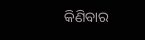କିଣିବାର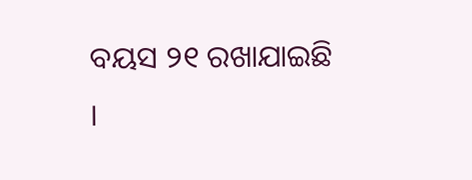ବୟସ ୨୧ ରଖାଯାଇଛି ।